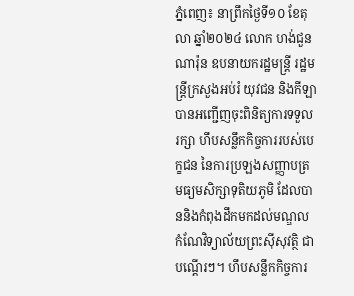ភ្នំពេញ៖ នាព្រឹកថ្ងៃទី១០ ខែតុលា ឆ្នាំ២០២៤ លោក ហង់ជួន ណារ៉ុន ឧបនាយករដ្ឋមន្ត្រី រដ្ឋមន្ត្រីក្រសួងអប់រំ យុវជន និងកីឡា បានអញ្ជើញចុះពិនិត្យការទទួលរក្សា ហឹបសន្លឹកកិច្ចការរបស់បេក្ខជន នៃការប្រឡងសញ្ញាបត្រមធ្យមសិក្សាទុតិយភូមិ ដែលបាននិងកំពុងដឹកមកដល់មណ្ឌល កំណែវិទ្យាល័យព្រះស៊ីសុវត្ថិ ជាបណ្ដើរៗ។ ហឹបសន្លឹកកិច្ចការ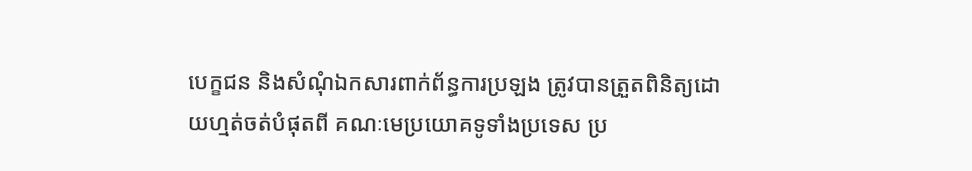បេក្ខជន និងសំណុំឯកសារពាក់ព័ន្ធការប្រឡង ត្រូវបានត្រួតពិនិត្យដោយហ្មត់ចត់បំផុតពី គណៈមេប្រយោគទូទាំងប្រទេស ប្រ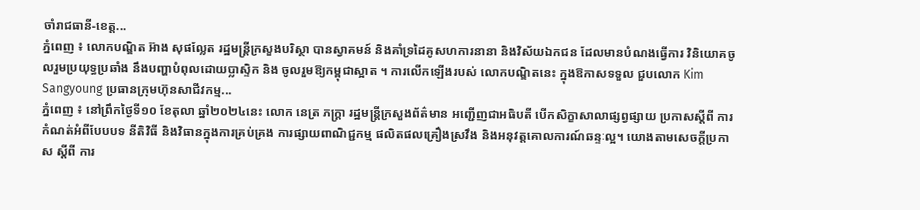ចាំរាជធានី-ខេត្ត...
ភ្នំពេញ ៖ លោកបណ្ឌិត អ៊ាង សុផល្លែត រដ្ឋមន្រ្តីក្រសួងបរិស្ថា បានស្វាគមន៍ និងគាំទ្រដៃគូសហការនានា និងវិស័យឯកជន ដែលមានបំណងធ្វើការ វិនិយោគចូលរួមប្រយុទ្ធប្រឆាំង នឹងបញ្ហាបំពុលដោយប្លាស្ទិក និង ចូលរួមឱ្យកម្ពុជាស្អាត ។ ការលើកឡើងរបស់ លោកបណ្ឌិតនេះ ក្នុងឱកាសទទួល ជួបលោក Kim Sangyoung ប្រធានក្រុមហ៊ុនសាជីវកម្ម...
ភ្នំពេញ ៖ នៅព្រឹកថ្ងៃទី១០ ខែតុលា ឆ្នាំ២០២៤នេះ លោក នេត្រ ភក្ត្រា រដ្ឋមន្ដ្រីក្រសួងព័ត៌មាន អញ្ជើញជាអធិបតី បើកសិក្ខាសាលាផ្សព្វផ្សាយ ប្រកាសស្ដីពី ការកំណត់អំពីបែបបទ នីតិវិធី និងវិធានក្នុងការគ្រប់គ្រង ការផ្សាយពាណិជ្ជកម្ម ផលិតផលគ្រឿងស្រវឹង និងអនុវត្តគោលការណ៍ឆន្ទៈល្អ។ យោងតាមសេចក្ដីប្រកាស ស្ដីពី ការ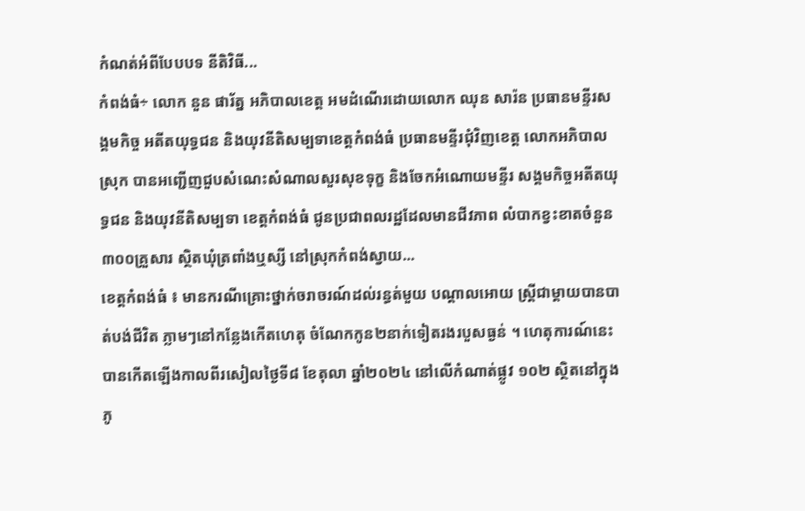កំណត់អំពីបែបបទ នីតិវិធី...
កំពង់ធំ÷ លោក នួន ផារ័ត្ន អភិបាលខេត្ត អមដំណើរដោយលោក ឈុន សារ៉ន ប្រធានមន្ទីរសង្គមកិច្ច អតីតយុទ្ធជន និងយុវនីតិសម្បទាខេត្តកំពង់ធំ ប្រធានមន្ទីរជុំវិញខេត្ត លោកអភិបាលស្រុក បានអញ្ជើញជួបសំណេះសំណាលសួរសុខទុក្ខ និងចែកអំណោយមន្ទីរ សង្គមកិច្ចអតីតយុទ្ធជន និងយុវនីតិសម្បទា ខេត្តកំពង់ធំ ជូនប្រជាពលរដ្ឋដែលមានជីវភាព លំបាកខ្វះខាតចំនួន៣០០គ្រួសារ ស្ថិតឃុំត្រពាំងឬស្សី នៅស្រុកកំពង់ស្វាយ...
ខេត្តកំពង់ធំ ៖ មានករណីគ្រោះថ្នាក់ចរាចរណ៍ដល់រន្ធត់មួយ បណ្តាលអោយ ស្ត្រីជាម្ដាយបានបាត់បង់ជីវិត ភ្លាមៗនៅកន្លែងកើតហេតុ ចំណែកកូន២នាក់ទៀតរងរបួសធ្ងន់ ។ ហេតុការណ៍នេះ បានកើតឡើងកាលពីរសៀលថ្ងៃទី៨ ខែតុលា ឆ្នាំ២០២៤ នៅលើកំណាត់ផ្លូវ ១០២ ស្ថិតនៅក្នុងភូ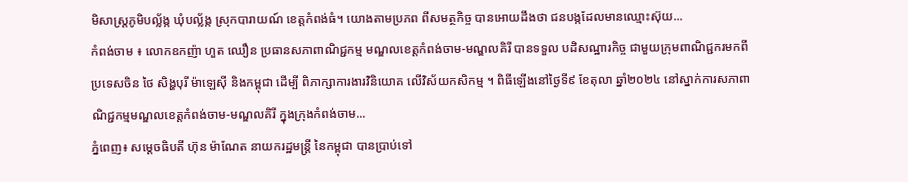មិសាស្ត្រភូមិបល្ល័ង្ក ឃុំបល្ល័ង្ក ស្រុកបារាយណ៍ ខេត្តកំពង់ធំ។ យោងតាមប្រភព ពីសមត្ថកិច្ច បានអោយដឹងថា ជនបង្កដែលមានឈ្មោះស៊ុយ...
កំពង់ចាម ៖ លោកឧកញ៉ា ហួត ឈឿន ប្រធានសភាពាណិជ្ជកម្ម មណ្ឌលខេត្តកំពង់ចាម-មណ្ឌលគិរី បានទទួល បដិសណ្ឋារកិច្ច ជាមួយក្រុមពាណិជ្ជករមកពីប្រទេសចិន ថៃ សិង្ហបុរី ម៉ាឡេស៊ី និងកម្ពុជា ដើម្បី ពិភាក្សាការងារវិនិយោគ លើវិស័យកសិកម្ម ។ ពិធីឡើងនៅថ្ងៃទី៩ ខែតុលា ឆ្នាំ២០២៤ នៅស្នាក់ការសភាពាណិជ្ជកម្មមណ្ឌលខេត្តកំពង់ចាម-មណ្ឌលគិរី ក្នុងក្រុងកំពង់ចាម...
ភ្នំពេញ៖ សម្តេចធិបតី ហ៊ុន ម៉ាណែត នាយករដ្ឋមន្ត្រី នៃកម្ពុជា បានប្រាប់ទៅ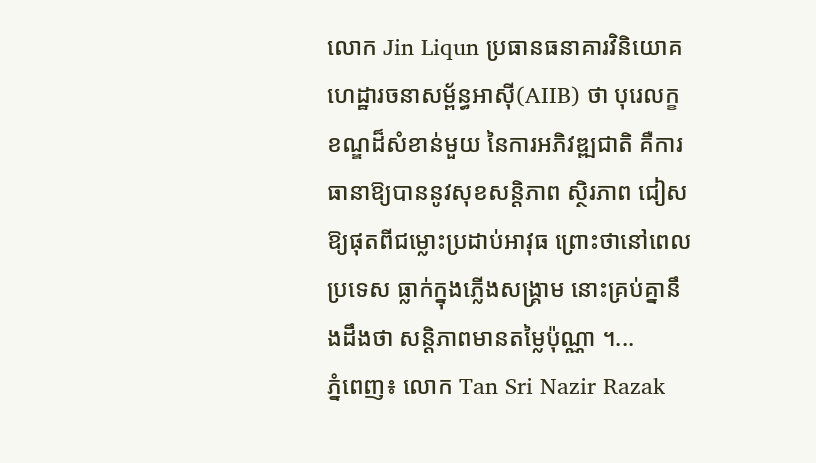លោក Jin Liqun ប្រធានធនាគារវិនិយោគ ហេដ្ឋារចនាសម្ព័ន្ធអាស៊ី(AIIB) ថា បុរេលក្ខខណ្ឌដ៏សំខាន់មួយ នៃការអភិវឌ្ឍជាតិ គឺការធានាឱ្យបាននូវសុខសន្ដិភាព ស្ថិរភាព ជៀសឱ្យផុតពីជម្លោះប្រដាប់អាវុធ ព្រោះថានៅពេលប្រទេស ធ្លាក់ក្នុងភ្លើងសង្គ្រាម នោះគ្រប់គ្នានឹងដឹងថា សន្ដិភាពមានតម្លៃប៉ុណ្ណា ។...
ភ្នំពេញ៖ លោក Tan Sri Nazir Razak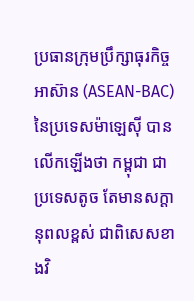ប្រធានក្រុមប្រឹក្សាធុរកិច្ចអាស៊ាន (ASEAN-BAC) នៃប្រទេសម៉ាឡេស៊ី បានលើកឡើងថា កម្ពុជា ជាប្រទេសតូច តែមានសក្ដានុពលខ្ពស់ ជាពិសេសខាងវិ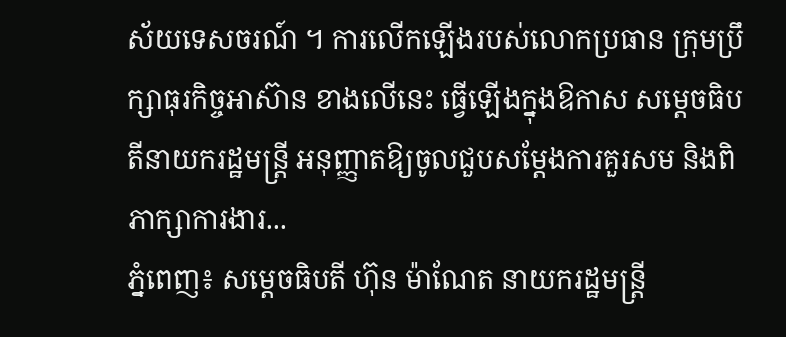ស័យទេសចរណ៍ ។ ការលើកឡើងរបស់លោកប្រធាន ក្រុមប្រឹក្សាធុរកិច្ចអាស៊ាន ខាងលើនេះ ធ្វើឡើងក្នុងឱកាស សម្តេចធិបតីនាយករដ្ឋមន្ត្រី អនុញ្ញាតឱ្យចូលជួបសម្ដែងការគួរសម និងពិភាក្សាការងារ...
ភ្នំពេញ៖ សម្ដេចធិបតី ហ៊ុន ម៉ាណែត នាយករដ្ឋមន្ត្រី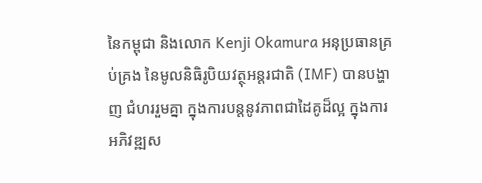នៃកម្ពុជា និងលោក Kenji Okamura អនុប្រធានគ្រប់គ្រង នៃមូលនិធិរូបិយវត្ថុអន្តរជាតិ (IMF) បានបង្ហាញ ជំហររួមគ្នា ក្នុងការបន្តនូវភាពជាដៃគូដ៏ល្អ ក្នុងការអភិវឌ្ឍស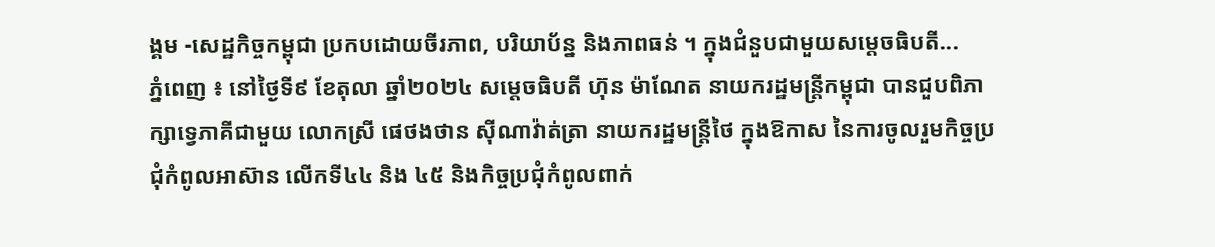ង្គម -សេដ្ឋកិច្ចកម្ពុជា ប្រកបដោយចីរភាព, បរិយាប័ន្ន និងភាពធន់ ។ ក្នុងជំនួបជាមួយសម្តេចធិបតី...
ភ្នំពេញ ៖ នៅថ្ងៃទី៩ ខែតុលា ឆ្នាំ២០២៤ សម្តេចធិបតី ហ៊ុន ម៉ាណែត នាយករដ្ឋមន្ត្រីកម្ពុជា បានជួបពិភាក្សាទ្វេភាគីជាមួយ លោកស្រី ផេថងថាន ស៊ីណាវ៉ាត់ត្រា នាយករដ្ឋមន្ត្រីថៃ ក្នុងឱកាស នៃការចូលរួមកិច្ចប្រជុំកំពូលអាស៊ាន លើកទី៤៤ និង ៤៥ និងកិច្ចប្រជុំកំពូលពាក់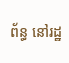ព័ន្ធ នៅរដ្ឋ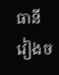ធានីវៀងច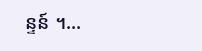ន្ទន៍ ។...